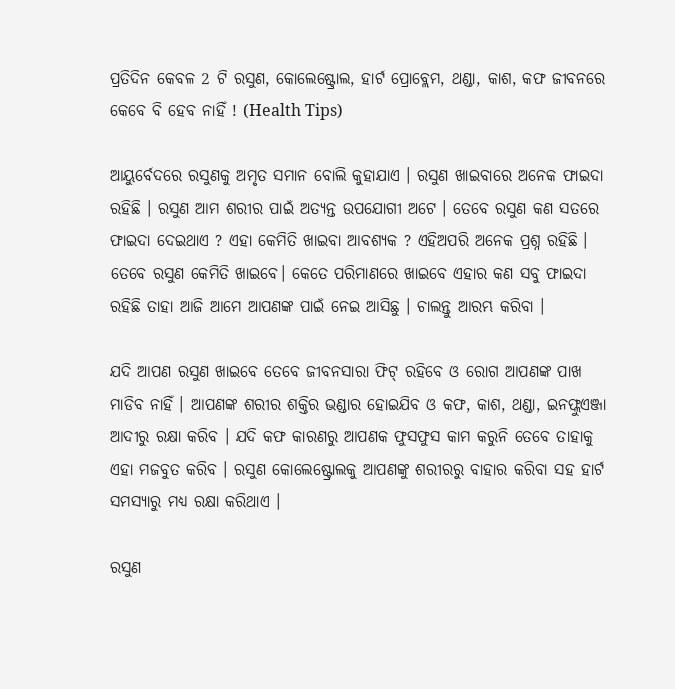ପ୍ରତିଦିନ କେବଳ 2 ଟି ରସୁଣ, କୋଲେଷ୍ଟ୍ରୋଲ, ହାର୍ଟ ପ୍ରୋବ୍ଲେମ, ଥଣ୍ଡା, କାଶ, କଫ ଜୀବନରେ କେବେ ବି ହେବ ନାହିଁ ! (Health Tips)

ଆୟୁର୍ବେଦରେ ରସୁଣକୁ ଅମୃତ ସମାନ ବୋଲି କୁହାଯାଏ । ରସୁଣ ଖାଇବାରେ ଅନେକ ଫାଇଦା ରହିଛି । ରସୁଣ ଆମ ଶରୀର ପାଇଁ ଅତ୍ୟନ୍ତ ଉପଯୋଗୀ ଅଟେ । ତେବେ ରସୁଣ କଣ ସତରେ ଫାଇଦା ଦେଇଥାଏ ? ଏହା କେମିତି ଖାଇବା ଆବଶ୍ୟକ ? ଏହିଅପରି ଅନେକ ପ୍ରଶ୍ନ ରହିଛି । ତେବେ ରସୁଣ କେମିତି ଖାଇବେ। କେତେ ପରିମାଣରେ ଖାଇବେ ଏହାର କଣ ସବୁ ଫାଇଦା ରହିଛି ତାହା ଆଜି ଆମେ ଆପଣଙ୍କ ପାଇଁ ନେଇ ଆସିଛୁ । ଚାଲନ୍ତୁ ଆରମ୍ଭ କରିବା ।

ଯଦି ଆପଣ ରସୁଣ ଖାଇବେ ତେବେ ଜୀବନସାରା ଫିଟ୍ ରହିବେ ଓ ରୋଗ ଆପଣଙ୍କ ପାଖ ମାଡିବ ନାହିଁ । ଆପଣଙ୍କ ଶରୀର ଶକ୍ତିର ଭଣ୍ଡାର ହୋଇଯିବ ଓ କଫ, କାଶ, ଥଣ୍ଡା, ଇନଫ୍ଲୁଏଞ୍ଜା ଆଦୀରୁ ରକ୍ଷା କରିବ । ଯଦି କଫ କାରଣରୁ ଆପଣକ ଫୁସଫୁସ କାମ କରୁନି ତେବେ ତାହାକୁ ଏହା ମଜବୁତ କରିବ । ରସୁଣ କୋଲେଷ୍ଟ୍ରୋଲକୁ ଆପଣଙ୍କୁ ଶରୀରରୁ ବାହାର କରିବା ସହ ହାର୍ଟ ସମସ୍ଯାରୁ ମଧ୍ୟ ରକ୍ଷା କରିଥାଏ ।

ରସୁଣ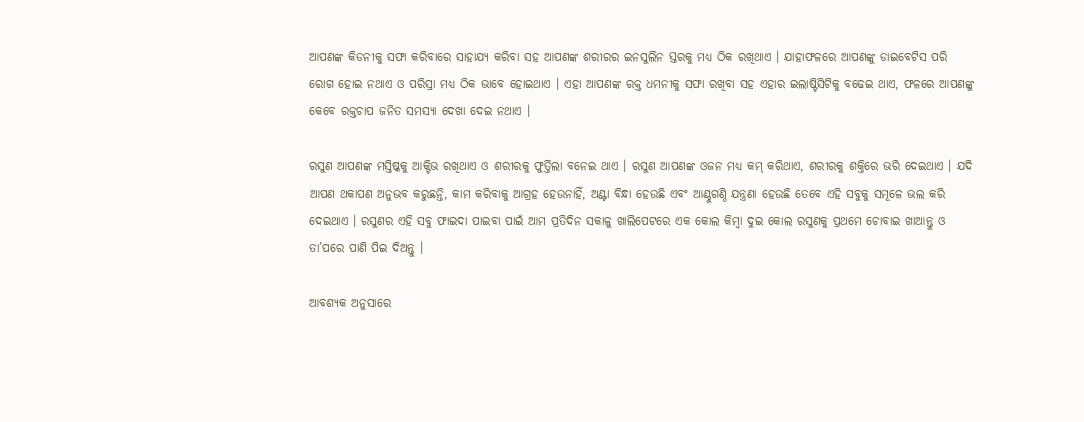ଆପଣଙ୍କ କିଡନୀକୁ ସଫା କରିବାରେ ସାହାଯ୍ୟ କରିବା ସହ ଆପଣଙ୍କ ଶରୀରର ଇନସୁଲିନ ସ୍ତରକୁ ମଧ୍ୟ ଠିକ ରଖିଥାଏ । ଯାହାଫଳରେ ଆପଣଙ୍କୁ ଡାଇବେଟିସ ପରି ରୋଗ ହୋଇ ନଥାଏ ଓ ପରିସ୍ରା ମଧ୍ୟ ଠିକ ଭାବେ ହୋଇଥାଏ । ଏହା ଆପଣଙ୍କ ରକ୍ତ ଧମନୀକୁ ସଫା ରଖିବା ସହ ଏହାର ଇଲାଷ୍ଟିସିଟିକୁ ବଢେଇ ଥାଏ, ଫଳରେ ଆପଣଙ୍କୁ କେବେ ରକ୍ତଚାପ ଜନିତ ସମସ୍ଯା ଦେଖା ଦେଇ ନଥାଏ ।

ରସୁଣ ଆପଣଙ୍କ ମସ୍ତିଷ୍କକୁ ଆକ୍ଟିଭ ରଖିଥାଏ ଓ ଶରୀରକୁ ଫୁର୍ତ୍ତିଲା ବନେଇ ଥାଏ । ରସୁଣ ଆପଣଙ୍କ ଓଜନ ମଧ୍ୟ କମ୍ କରିଥାଏ, ଶରୀରକୁ ଶକ୍ତିରେ ଭରି ଦେଇଥାଏ । ଯଦି ଆପଣ ଥକାପଣ ଅନୁଭବ କରୁଛନ୍ତି, କାମ କରିବାକୁ ଆଗ୍ରହ ହେଉନାହିଁ, ଅଣ୍ଟା ବିନ୍ଧା ହେଉଛି ଏବଂ ଆଣ୍ଠୁଗଣ୍ଠି ଯନ୍ତ୍ରଣା ହେଉଛି ତେବେ ଏହି ସବୁକୁ ସମୂଳେ ଭଲ କରି ଦେଇଥାଏ । ରସୁଣର ଏହି ସବୁ ଫାଇଦା ପାଇବା ପାଇଁ ଆମ ପ୍ରତିଦିନ ସକାଳୁ ଖାଲିପେଟରେ ଏକ କୋଲ କିମ୍ବା ଦୁଇ କୋଲ ରସୁଣକୁ ପ୍ରଥମେ ଚୋବାଇ ଖାଆନ୍ତୁ ଓ ତା’ପରେ ପାଣି ପିଇ ଦିଅନ୍ତୁ ।

ଆବଶ୍ୟକ ଅନୁସାରେ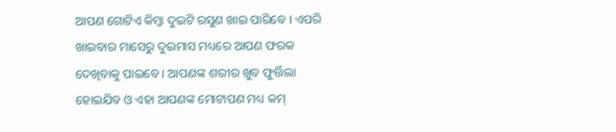ଆପଣ ଗୋଟିଏ କିମ୍ବା ଦୁଇଟି ରସୁଣ ଖାଇ ପାରିବେ । ଏପରି ଖାଇବାର ମାସେରୁ ଦୁଇମାସ ମଧ୍ୟରେ ଆପଣ ଫରକ ଦେଖିବାକୁ ପାଇବେ । ଆପଣଙ୍କ ଶରୀର ଖୁବ ଫୁର୍ତ୍ତିଲା ହୋଇଯିବ ଓ ଏହା ଆପଣଙ୍କ ମୋଟାପଣ ମଧ୍ୟ କମ୍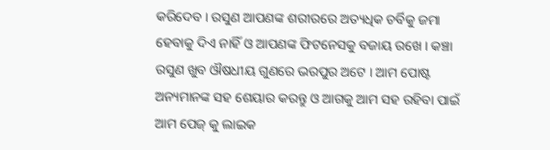କରିଦେବ । ରସୁଣ ଆପଣଙ୍କ ଶରୀରରେ ଅତ୍ୟଧିକ ଚର୍ବିକୁ ଜମା ହେବାକୁ ଦିଏ ନାହିଁ ଓ ଆପଣଙ୍କ ଫିଟନେସକୁ ବଜାୟ ରଖେ । କଞ୍ଚା ରସୁଣ ଖୁବ ଔଷଧୀୟ ଗୁଣରେ ଭରପୁର ଅଟେ । ଆମ ପୋଷ୍ଟ ଅନ୍ୟମାନଙ୍କ ସହ ଶେୟାର କରନ୍ତୁ ଓ ଆଗକୁ ଆମ ସହ ରହିବା ପାଇଁ ଆମ ପେଜ୍ କୁ ଲାଇକ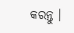କରନ୍ତୁ ।